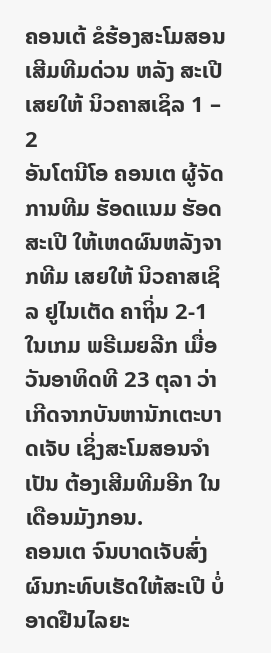ຄອນເຕ້ ຂໍຮ້ອງສະໂມສອນເສີມທີມດ່ວນ ຫລັງ ສະເປີ ເສຍໃຫ້ ນິວຄາສເຊິລ 1 – 2
ອັນໂຕນີໂອ ຄອນເຕ ຜູ້ຈັດການທີມ ຮັອດແນມ ຮັອດສະເປີ ໃຫ້ເຫດຜົນຫລັງຈາກທີມ ເສຍໃຫ້ ນິວຄາສເຊິລ ຢູໄນເຕັດ ຄາຖິ່ນ 2-1 ໃນເກມ ພຣີເມຍລີກ ເມື່ອວັນອາທິດທີ 23 ຕຸລາ ວ່າເກີດຈາກບັນຫານັກເຕະບາດເຈັບ ເຊິ່ງສະໂມສອນຈຳເປັນ ຕ້ອງເສີມທີມອີກ ໃນເດືອນມັງກອນ.
ຄອນເຕ ຈົນບາດເຈັບສົ່ງຜົນກະທົບເຮັດໃຫ້ສະເປີ ບໍ່ອາດຢືນໄລຍະ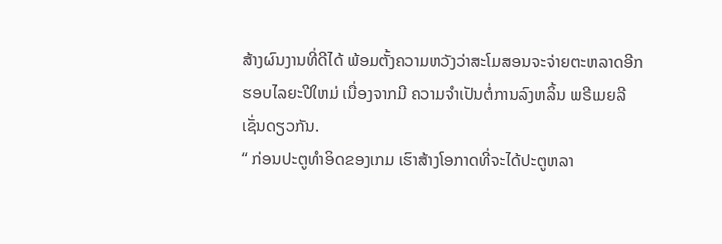ສ້າງຜົນງານທີ່ດີໄດ້ ພ້ອມຕັ້ງຄວາມຫວັງວ່າສະໂມສອນຈະຈ່າຍຕະຫລາດອີກຮອບໄລຍະປີໃຫມ່ ເນື່ອງຈາກມີ ຄວາມຈຳເປັນຕໍ່ການລົງຫລິ້ນ ພຣີເມຍລີ ເຊັ່ນດຽວກັນ.
“ ກ່ອນປະຕູທຳອິດຂອງເກມ ເຮົາສ້າງໂອກາດທີ່ຈະໄດ້ປະຕູຫລາ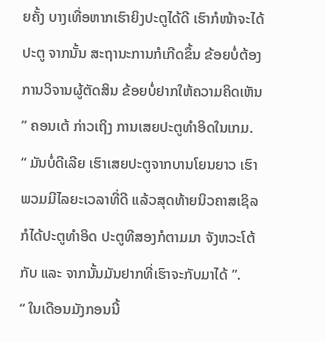ຍຄັ້ງ ບາງເທື່ອຫາກເຮົາຍິງປະຕູໄດ້ດີ ເຮົາກໍໜ້າຈະໄດ້ປະຕູ ຈາກນັ້ນ ສະຖານະການກໍເກີດຂຶ້ນ ຂ້ອຍບໍ່ຕ້ອງການວິຈານຜູ້ຕັດສິນ ຂ້ອຍບໍ່ຢາກໃຫ້ຄວາມຄິດເຫັນ ” ຄອນເຕ້ ກ່າວເຖິງ ການເສຍປະຕູທຳອິດໃນເກມ.
“ ມັນບໍ່ດີເລີຍ ເຮົາເສຍປະຕູຈາກບານໂຍນຍາວ ເຮົາພວມມີໄລຍະເວລາທີ່ດີ ແລ້ວສຸດທ້າຍນິວຄາສເຊິລ ກໍໄດ້ປະຕູທຳອິດ ປະຕູທີສອງກໍຕາມມາ ຈັງຫວະໂຕ້ກັບ ແລະ ຈາກນັ້ນມັນຢາກທີ່ເຮົາຈະກັບມາໄດ້ ”.
“ ໃນເດືອນມັງກອນນີ້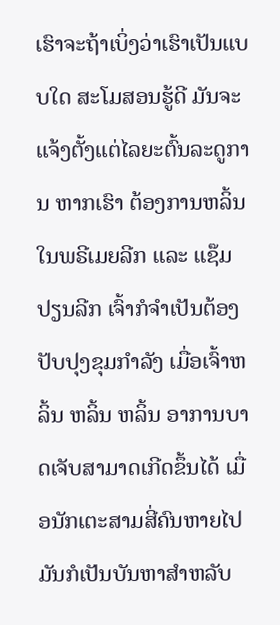ເຮົາຈະຖ້າເບິ່ງວ່າເຮົາເປັນແບບໃດ ສະໂມສອນຮູ້ດີ ມັນຈະແຈ້ງຕັ້ງແຕ່ໄລຍະຕົ້ນລະດູການ ຫາກເຮົາ ຕ້ອງການຫລິ້ນໃນພຣີເມຍລີກ ແລະ ແຊ໊ມປຽນລີກ ເຈົ້າກໍຈຳເປັນຕ້ອງປັບປຸງຂຸມກຳລັງ ເມື່ອເຈົ້າຫລິ້ນ ຫລິ້ນ ຫລິ້ນ ອາການບາດເຈັບສາມາດເກີດຂຶ້ນໄດ້ ເມື່ອນັກເຕະສາມສີ່ຄົນຫາຍໄປ ມັນກໍເປັນບັນຫາສຳຫລັບ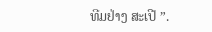ທີມຢ່າງ ສະເປີ ”.